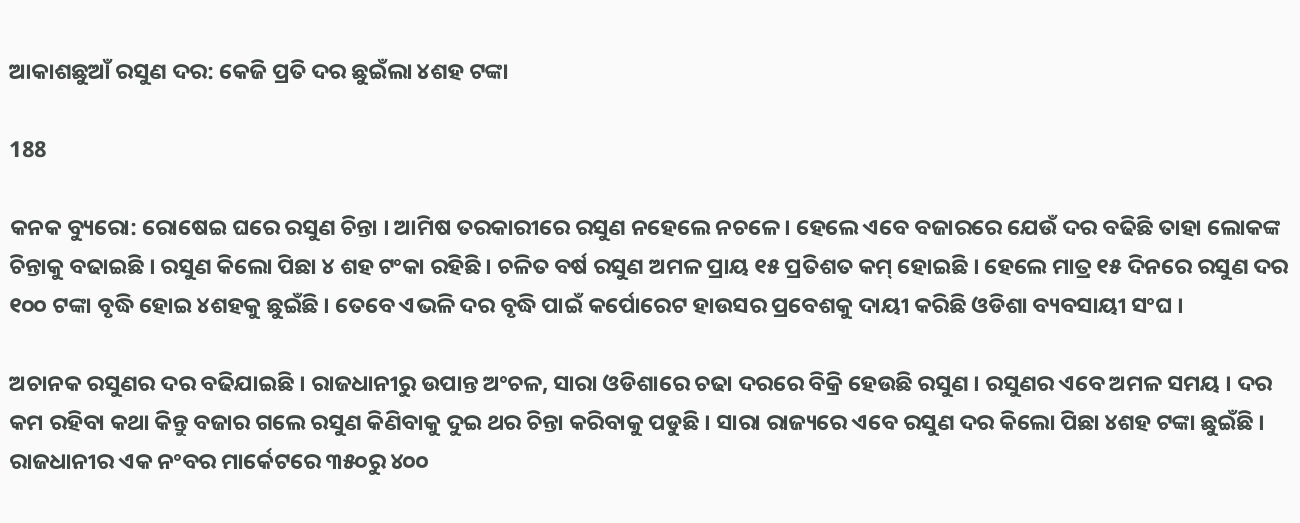ଆକାଶଛୁଆଁ ରସୁଣ ଦର: କେଜି ପ୍ରତି ଦର ଛୁଇଁଲା ୪ଶହ ଟଙ୍କା

188

କନକ ବ୍ୟୁରୋ: ରୋଷେଇ ଘରେ ରସୁଣ ଚିନ୍ତା । ଆମିଷ ତରକାରୀରେ ରସୁଣ ନହେଲେ ନଚଳେ । ହେଲେ ଏବେ ବଜାରରେ ଯେଉଁ ଦର ବଢିଛି ତାହା ଲୋକଙ୍କ ଚିନ୍ତାକୁ ବଢାଇଛି । ରସୁଣ କିଲୋ ପିଛା ୪ ଶହ ଟଂକା ରହିଛି । ଚଳିତ ବର୍ଷ ରସୁଣ ଅମଳ ପ୍ରାୟ ୧୫ ପ୍ରତିଶତ କମ୍ ହୋଇଛି । ହେଲେ ମାତ୍ର ୧୫ ଦିନରେ ରସୁଣ ଦର ୧୦୦ ଟଙ୍କା ବୃଦ୍ଧି ହୋଇ ୪ଶହକୁ ଛୁଇଁଛି । ତେବେ ଏଭଳି ଦର ବୃଦ୍ଧି ପାଇଁ କର୍ପୋରେଟ ହାଉସର ପ୍ରବେଶକୁ ଦାୟୀ କରିଛି ଓଡିଶା ବ୍ୟବସାୟୀ ସଂଘ ।

ଅଚାନକ ରସୁଣର ଦର ବଢିଯାଇଛି । ରାଜଧାନୀରୁ ଉପାନ୍ତ ଅଂଚଳ, ସାରା ଓଡିଶାରେ ଚଢା ଦରରେ ବିକ୍ରି ହେଉଛି ରସୁଣ । ରସୁଣର ଏବେ ଅମଳ ସମୟ । ଦର କମ ରହିବା କଥା କିନ୍ତୁ ବଜାର ଗଲେ ରସୁଣ କିଣିବାକୁ ଦୁଇ ଥର ଚିନ୍ତା କରିବାକୁ ପଡୁଛି । ସାରା ରାଜ୍ୟରେ ଏବେ ରସୁଣ ଦର କିଲୋ ପିଛା ୪ଶହ ଟଙ୍କା ଛୁଇଁଛି । ରାଜଧାନୀର ଏକ ନଂବର ମାର୍କେଟରେ ୩୫୦ରୁ ୪୦୦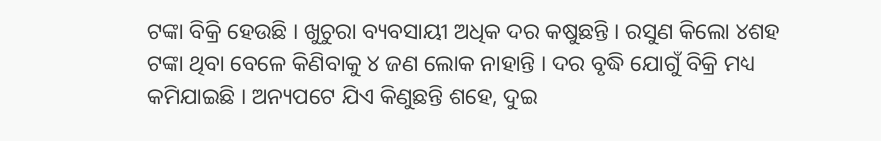ଟଙ୍କା ବିକ୍ରି ହେଉଛି । ଖୁଚୁରା ବ୍ୟବସାୟୀ ଅଧିକ ଦର କଷୁଛନ୍ତି । ରସୁଣ କିଲୋ ୪ଶହ ଟଙ୍କା ଥିବା ବେଳେ କିଣିବାକୁ ୪ ଜଣ ଲୋକ ନାହାନ୍ତି । ଦର ବୃଦ୍ଧି ଯୋଗୁଁ ବିକ୍ରି ମଧ୍ୟ କମିଯାଇଛି । ଅନ୍ୟପଟେ ଯିଏ କିଣୁଛନ୍ତି ଶହେ, ଦୁଇ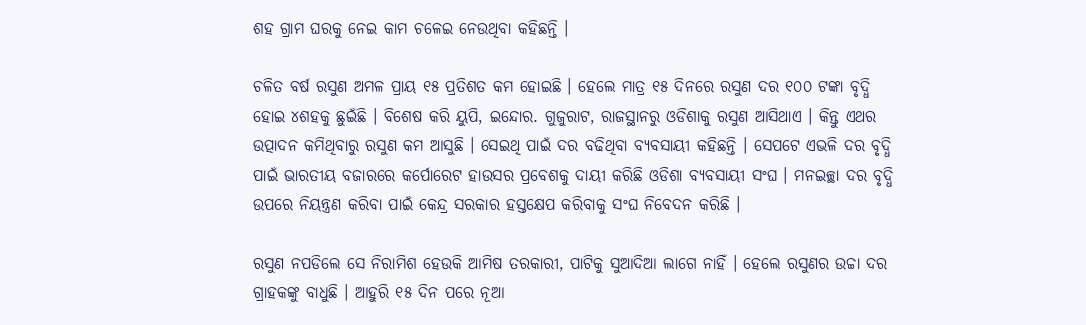ଶହ ଗ୍ରାମ ଘରକୁ ନେଇ କାମ ଚଳେଇ ନେଉଥିବା କହିଛନ୍ତି ।

ଚଳିତ ବର୍ଷ ରସୁଣ ଅମଳ ପ୍ରାୟ ୧୫ ପ୍ରତିଶତ କମ ହୋଇଛି । ହେଲେ ମାତ୍ର ୧୫ ଦିନରେ ରସୁଣ ଦର ୧୦୦ ଟଙ୍କା ବୃଦ୍ଧି ହୋଇ ୪ଶହକୁ ଛୁଇଁଛି । ବିଶେଷ କରି ୟୁପି, ଇନ୍ଦୋର. ଗୁଜୁରାଟ, ରାଜସ୍ଥାନରୁ ଓଡିଶାକୁ ରସୁଣ ଆସିଥାଏ । କିନ୍ତୁ ଏଥର ଉତ୍ପାଦନ କମିଥିବାରୁ ରସୁଣ କମ ଆସୁଛି । ସେଇଥି ପାଇଁ ଦର ବଢିଥିବା ବ୍ୟବସାୟୀ କହିଛନ୍ତି । ସେପଟେ ଏଭଳି ଦର ବୃଦ୍ଧି ପାଇଁ ଭାରତୀୟ ବଜାରରେ କର୍ପୋରେଟ ହାଉସର ପ୍ରବେଶକୁ ଦାୟୀ କରିଛି ଓଡିଶା ବ୍ୟବସାୟୀ ସଂଘ । ମନଇଚ୍ଛା ଦର ବୃଦ୍ଧି ଉପରେ ନିୟନ୍ତ୍ରଣ କରିବା ପାଇଁ କେନ୍ଦ୍ର ସରକାର ହସ୍ତକ୍ଷେପ କରିବାକୁ ସଂଘ ନିବେଦନ କରିଛି ।

ରସୁଣ ନପଡିଲେ ସେ ନିରାମିଶ ହେଉକି ଆମିଷ ତରକାରୀ, ପାଟିକୁ ସୁଆଦିଆ ଲାଗେ ନାହିଁ । ହେଲେ ରସୁଣର ଉଚ୍ଚା ଦର ଗ୍ରାହକଙ୍କୁ ବାଧୁଛି । ଆହୁରି ୧୫ ଦିନ ପରେ ନୂଆ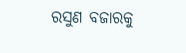ରସୁଣ ବଜାରକୁ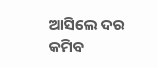ଆସିଲେ ଦର କମିବ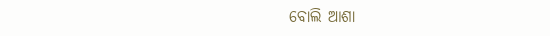ବୋଲି ଆଶା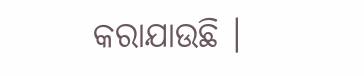କରାଯାଉଛି ।